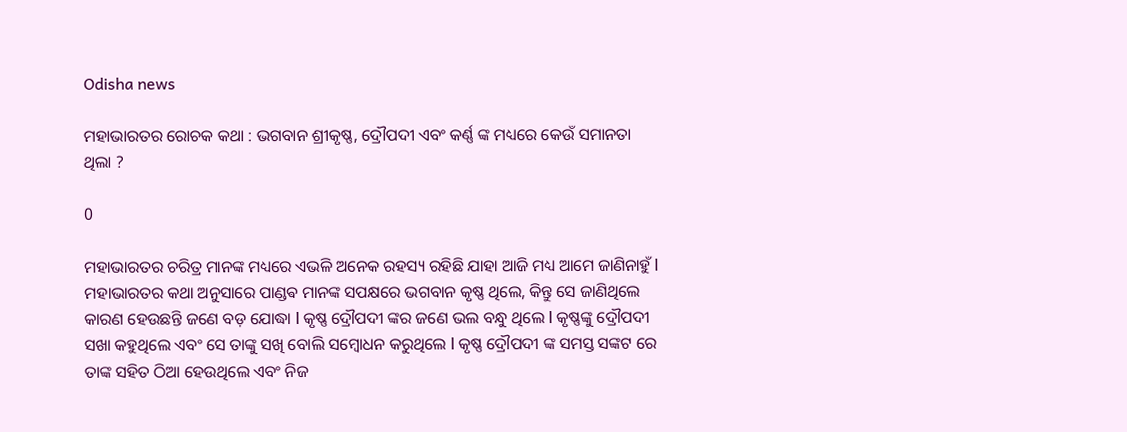Odisha news

ମହାଭାରତର ରୋଚକ କଥା : ଭଗବାନ ଶ୍ରୀକୃଷ୍ଣ, ଦ୍ରୌପଦୀ ଏବଂ କର୍ଣ୍ଣ ଙ୍କ ମଧ୍ୟରେ କେଉଁ ସମାନତା ଥିଲା ?

0

ମହାଭାରତର ଚରିତ୍ର ମାନଙ୍କ ମଧ୍ୟରେ ଏଭଳି ଅନେକ ରହସ୍ୟ ରହିଛି ଯାହା ଆଜି ମଧ୍ୟ ଆମେ ଜାଣିନାହୁଁ l ମହାଭାରତର କଥା ଅନୁସାରେ ପାଣ୍ଡଵ ମାନଙ୍କ ସପକ୍ଷରେ ଭଗବାନ କୃଷ୍ଣ ଥିଲେ, କିନ୍ତୁ ସେ ଜାଣିଥିଲେ କାରଣ ହେଉଛନ୍ତି ଜଣେ ବଡ଼ ଯୋଦ୍ଧା l କୃଷ୍ଣ ଦ୍ରୌପଦୀ ଙ୍କର ଜଣେ ଭଲ ବନ୍ଧୁ ଥିଲେ l କୃଷ୍ଣଙ୍କୁ ଦ୍ରୌପଦୀ ସଖା କହୁଥିଲେ ଏବଂ ସେ ତାଙ୍କୁ ସଖି ବୋଲି ସମ୍ବୋଧନ କରୁଥିଲେ l କୃଷ୍ଣ ଦ୍ରୌପଦୀ ଙ୍କ ସମସ୍ତ ସଙ୍କଟ ରେ ତାଙ୍କ ସହିତ ଠିଆ ହେଉଥିଲେ ଏବଂ ନିଜ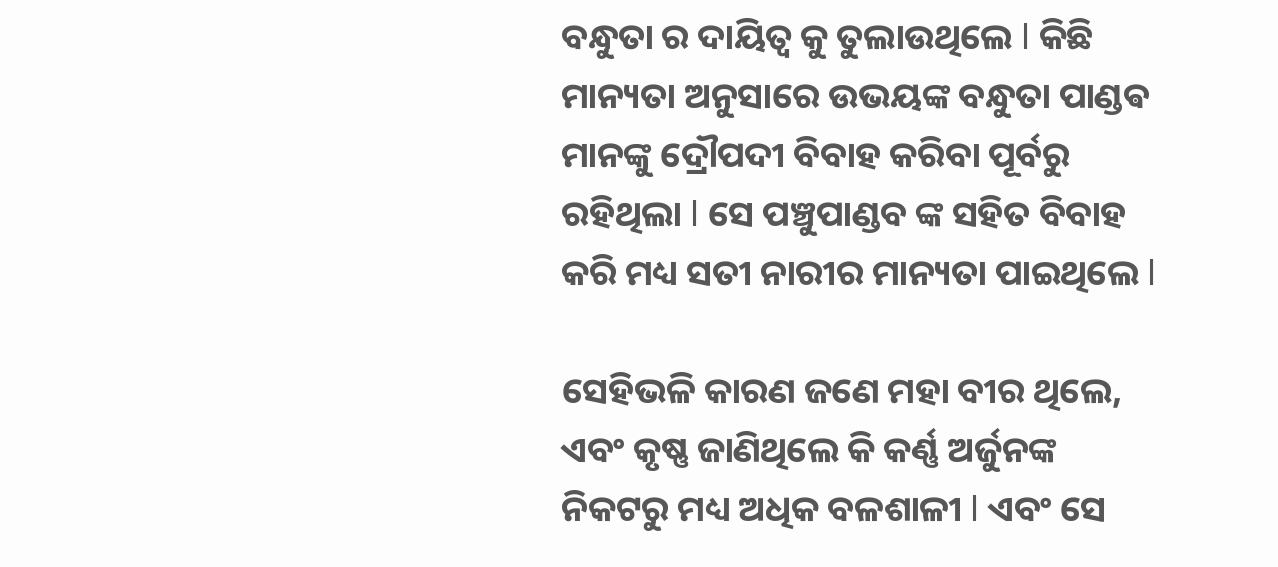ବନ୍ଧୁତା ର ଦାୟିତ୍ୱ କୁ ତୁଲାଉଥିଲେ l କିଛି ମାନ୍ୟତା ଅନୁସାରେ ଉଭୟଙ୍କ ବନ୍ଧୁତା ପାଣ୍ଡଵ ମାନଙ୍କୁ ଦ୍ରୌପଦୀ ବିବାହ କରିବା ପୂର୍ବରୁ ରହିଥିଲା l ସେ ପଞ୍ଚୁପାଣ୍ଡବ ଙ୍କ ସହିତ ବିବାହ କରି ମଧ୍ୟ ସତୀ ନାରୀର ମାନ୍ୟତା ପାଇଥିଲେ l

ସେହିଭଳି କାରଣ ଜଣେ ମହା ବୀର ଥିଲେ, ଏବଂ କୃଷ୍ଣ ଜାଣିଥିଲେ କି କର୍ଣ୍ଣ ଅର୍ଜୁନଙ୍କ ନିକଟରୁ ମଧ୍ୟ ଅଧିକ ବଳଶାଳୀ l ଏବଂ ସେ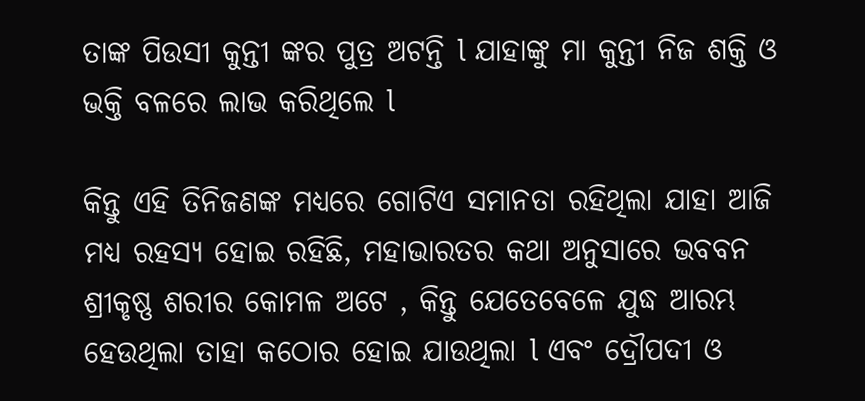ତାଙ୍କ ପିଉସୀ କୁନ୍ତୀ ଙ୍କର ପୁତ୍ର ଅଟନ୍ତି l ଯାହାଙ୍କୁ ମା କୁନ୍ତୀ ନିଜ ଶକ୍ତି ଓ ଭକ୍ତି ବଳରେ ଲାଭ କରିଥିଲେ l

କିନ୍ତୁ ଏହି ତିନିଜଣଙ୍କ ମଧ୍ୟରେ ଗୋଟିଏ ସମାନତା ରହିଥିଲା ଯାହା ଆଜି ମଧ୍ୟ ରହସ୍ୟ ହୋଇ ରହିଛି, ମହାଭାରତର କଥା ଅନୁସାରେ ଭବବନ ଶ୍ରୀକୃଷ୍ଣ ଶରୀର କୋମଳ ଅଟେ , କିନ୍ତୁ ଯେତେବେଳେ ଯୁଦ୍ଧ ଆରମ୍ଭ ହେଉଥିଲା ତାହା କଠୋର ହୋଇ ଯାଉଥିଲା l ଏବଂ ଦ୍ରୌପଦୀ ଓ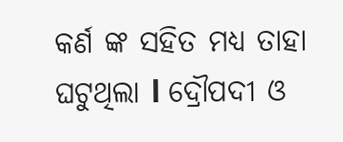କର୍ଣ ଙ୍କ ସହିତ ମଧ୍ୟ ତାହା ଘଟୁଥିଲା l ଦ୍ରୌପଦୀ ଓ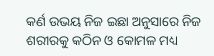କର୍ଣ ଉଭୟ ନିଜ ଇଛା ଅନୁସାରେ ନିଜ ଶରୀରକୁ କଠିନ ଓ କୋମଳ ମଧ୍ୟ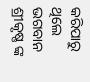କରିପାରୁ ଥିଲେ ଭଗବାନ ଶ୍ରୀକୃଷ୍ଣ ଙ୍କ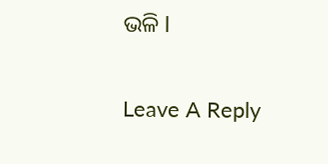ଭଳି l

Leave A Reply